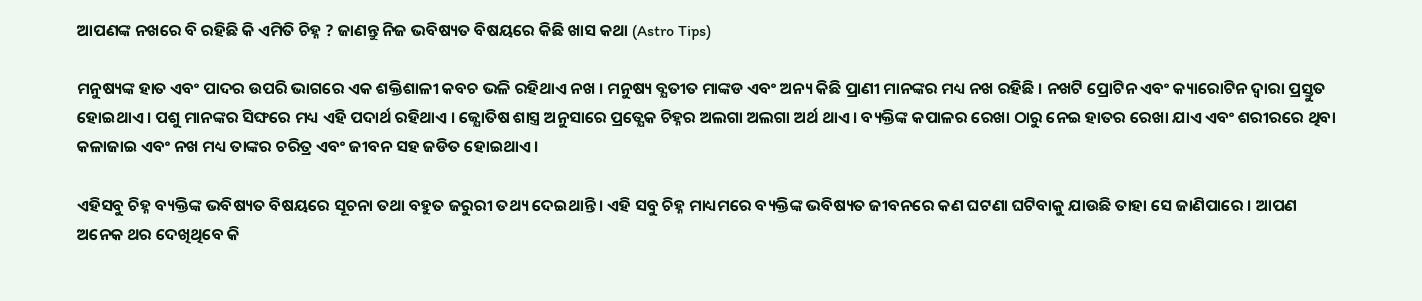ଆପଣଙ୍କ ନଖରେ ବି ରହିଛି କି ଏମିତି ଚିହ୍ନ ? ଜାଣନ୍ତୁ ନିଜ ଭବିଷ୍ୟତ ବିଷୟରେ କିଛି ଖାସ କଥା (Astro Tips)

ମନୁଷ୍ୟଙ୍କ ହାତ ଏବଂ ପାଦର ଉପରି ଭାଗରେ ଏକ ଶକ୍ତିଶାଳୀ କବଚ ଭଳି ରହିଥାଏ ନଖ । ମନୁଷ୍ୟ ବ୍ଯତୀତ ମାଙ୍କଡ ଏବଂ ଅନ୍ୟ କିଛି ପ୍ରାଣୀ ମାନଙ୍କର ମଧ୍ୟ ନଖ ରହିଛି । ନଖଟି ପ୍ରୋଟିନ ଏବଂ କ୍ୟାରୋଟିନ ଦ୍ଵାରା ପ୍ରସ୍ତୁତ ହୋଇଥାଏ । ପଶୁ ମାନଙ୍କର ସିଙ୍ଘରେ ମଧ୍ୟ ଏହି ପଦାର୍ଥ ରହିଥାଏ । ଜ୍ଯୋତିଷ ଶାସ୍ତ୍ର ଅନୁସାରେ ପ୍ରତ୍ଯେକ ଚିହ୍ନର ଅଲଗା ଅଲଗା ଅର୍ଥ ଥାଏ । ବ୍ୟକ୍ତିଙ୍କ କପାଳର ରେଖା ଠାରୁ ନେଇ ହାତର ରେଖା ଯାଏ ଏବଂ ଶରୀରରେ ଥିବା କଳାଜାଇ ଏବଂ ନଖ ମଧ୍ୟ ତାଙ୍କର ଚରିତ୍ର ଏବଂ ଜୀବନ ସହ ଜଡିତ ହୋଇଥାଏ ।

ଏହିସବୁ ଚିହ୍ନ ବ୍ୟକ୍ତିଙ୍କ ଭବିଷ୍ୟତ ବିଷୟରେ ସୂଚନା ତଥା ବହୁତ ଜରୁରୀ ତଥ୍ୟ ଦେଇଥାନ୍ତି । ଏହି ସବୁ ଚିହ୍ନ ମାଧ୍ୟମରେ ବ୍ୟକ୍ତିଙ୍କ ଭବିଷ୍ୟତ ଜୀବନରେ କଣ ଘଟଣା ଘଟିବାକୁ ଯାଉଛି ତାହା ସେ ଜାଣିପାରେ । ଆପଣ ଅନେକ ଥର ଦେଖିଥିବେ କି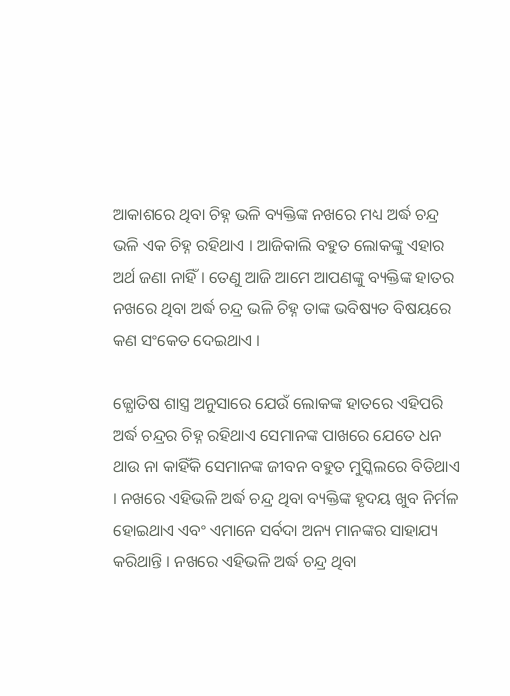ଆକାଶରେ ଥିବା ଚିହ୍ନ ଭଳି ବ୍ୟକ୍ତିଙ୍କ ନଖରେ ମଧ୍ୟ ଅର୍ଦ୍ଧ ଚନ୍ଦ୍ର ଭଳି ଏକ ଚିହ୍ନ ରହିଥାଏ । ଆଜିକାଲି ବହୁତ ଲୋକଙ୍କୁ ଏହାର ଅର୍ଥ ଜଣା ନାହିଁ । ତେଣୁ ଆଜି ଆମେ ଆପଣଙ୍କୁ ବ୍ୟକ୍ତିଙ୍କ ହାତର ନଖରେ ଥିବା ଅର୍ଦ୍ଧ ଚନ୍ଦ୍ର ଭଳି ଚିହ୍ନ ତାଙ୍କ ଭବିଷ୍ୟତ ବିଷୟରେ କଣ ସଂକେତ ଦେଇଥାଏ ।

ଜ୍ଯୋତିଷ ଶାସ୍ତ୍ର ଅନୁସାରେ ଯେଉଁ ଲୋକଙ୍କ ହାତରେ ଏହିପରି ଅର୍ଦ୍ଧ ଚନ୍ଦ୍ରର ଚିହ୍ନ ରହିଥାଏ ସେମାନଙ୍କ ପାଖରେ ଯେତେ ଧନ ଥାଉ ନା କାହିଁକି ସେମାନଙ୍କ ଜୀବନ ବହୁତ ମୁସ୍କିଲରେ ବିତିଥାଏ । ନଖରେ ଏହିଭଳି ଅର୍ଦ୍ଧ ଚନ୍ଦ୍ର ଥିବା ବ୍ୟକ୍ତିଙ୍କ ହୃଦୟ ଖୁବ ନିର୍ମଳ ହୋଇଥାଏ ଏବଂ ଏମାନେ ସର୍ବଦା ଅନ୍ୟ ମାନଙ୍କର ସାହାଯ୍ୟ କରିଥାନ୍ତି । ନଖରେ ଏହିଭଳି ଅର୍ଦ୍ଧ ଚନ୍ଦ୍ର ଥିବା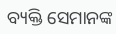ବ୍ୟକ୍ତି ସେମାନଙ୍କ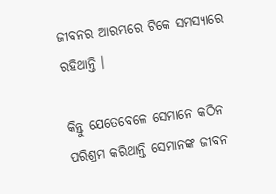ଜୀବନର ଆରମ୍ଭରେ ଟିକେ ସମସ୍ୟାରେ ରହିଥାନ୍ତି ।

କିନ୍ତୁ ଯେତେବେଳେ ସେମାନେ କଠିନ ପରିଶ୍ରମ କରିଥାନ୍ତି ସେମାନଙ୍କ ଜୀବନ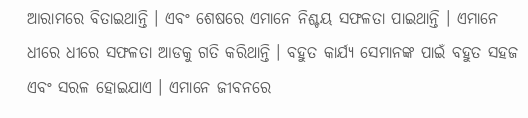ଆରାମରେ ବିତାଇଥାନ୍ତି । ଏବଂ ଶେଷରେ ଏମାନେ ନିଶ୍ଚୟ ସଫଳତା ପାଇଥାନ୍ତି । ଏମାନେ ଧୀରେ ଧୀରେ ସଫଳତା ଆଡକୁ ଗତି କରିଥାନ୍ତି । ବହୁତ କାର୍ଯ୍ୟ ସେମାନଙ୍କ ପାଇଁ ବହୁତ ସହଜ ଏବଂ ସରଳ ହୋଇଯାଏ । ଏମାନେ ଜୀବନରେ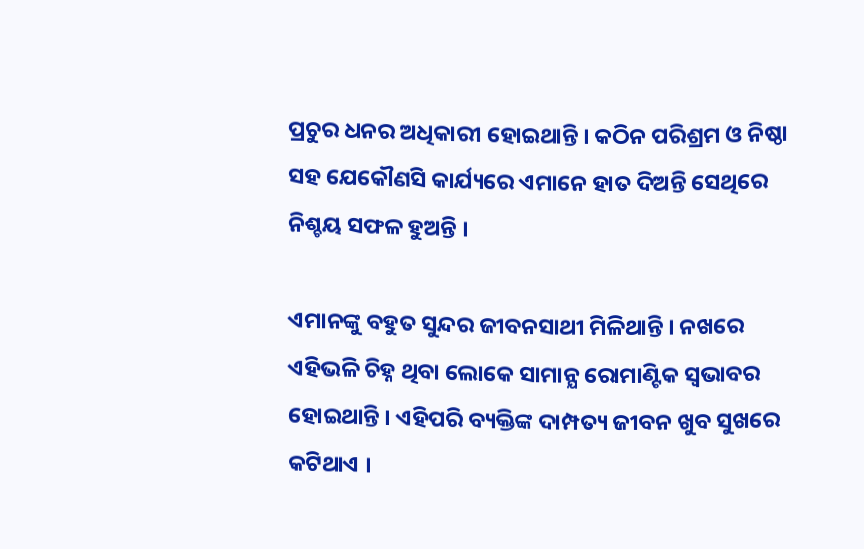ପ୍ରଚୁର ଧନର ଅଧିକାରୀ ହୋଇଥାନ୍ତି । କଠିନ ପରିଶ୍ରମ ଓ ନିଷ୍ଠା ସହ ଯେକୌଣସି କାର୍ଯ୍ୟରେ ଏମାନେ ହାତ ଦିଅନ୍ତି ସେଥିରେ ନିଶ୍ଚୟ ସଫଳ ହୁଅନ୍ତି ।

ଏମାନଙ୍କୁ ବହୁତ ସୁନ୍ଦର ଜୀବନସାଥୀ ମିଳିଥାନ୍ତି । ନଖରେ ଏହିଭଳି ଚିହ୍ନ ଥିବା ଲୋକେ ସାମାନ୍ଯ ରୋମାଣ୍ଟିକ ସ୍ଵଭାବର ହୋଇଥାନ୍ତି । ଏହିପରି ବ୍ୟକ୍ତିଙ୍କ ଦାମ୍ପତ୍ୟ ଜୀବନ ଖୁବ ସୁଖରେ କଟିଥାଏ ।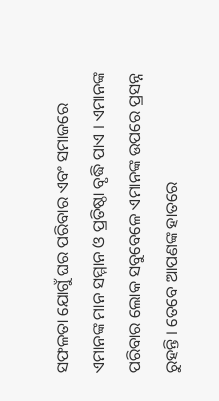ସଫଳତା ଯୋଗୁଁ ଘର ପରିବାର ଏବଂ ସମାଜରେ ଏମାନଙ୍କ ମାନ ସମ୍ମାନ ଓ ପ୍ରତିଷ୍ଠା ବୃଦ୍ଧି ପାଏ । ଏମାନଙ୍କ ପରିବାର ଲୋକ ସବୁବେଳେ ଏମାନଙ୍କ ଉପରେ ପ୍ରସନ୍ନ ରୁହନ୍ତି । ତେବେ ଆପଣଙ୍କ ହାତରେ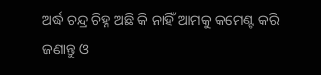ଅର୍ଦ୍ଧ ଚନ୍ଦ୍ର ଚିହ୍ନ ଅଛି କି ନାହିଁ ଆମକୁ କମେଣ୍ଟ କରି ଜଣାନ୍ତୁ ଓ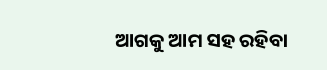ଆଗକୁ ଆମ ସହ ରହିବା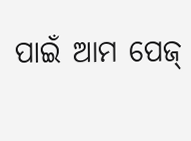ପାଇଁ ଆମ ପେଜ୍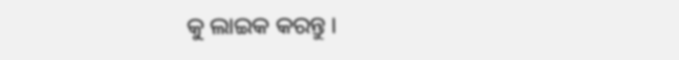କୁ ଲାଇକ କରନ୍ତୁ ।